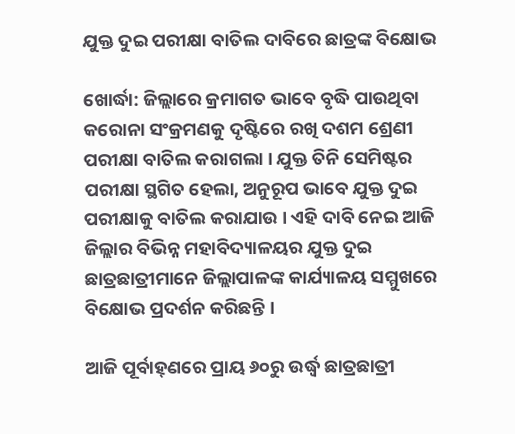ଯୁକ୍ତ ଦୁଇ ପରୀକ୍ଷା ବାତିଲ ଦାବିରେ ଛାତ୍ରଙ୍କ ବିକ୍ଷୋଭ

ଖୋର୍ଦ୍ଧା: ଜିଲ୍ଲାରେ କ୍ରମାଗତ ଭାବେ ବୃଦ୍ଧି ପାଉଥିବା କରୋନା ସଂକ୍ରମଣକୁ ଦୃଷ୍ଟିରେ ରଖି ଦଶମ ଶ୍ରେଣୀ ପରୀକ୍ଷା ବାତିଲ କରାଗଲା । ଯୁକ୍ତ ତିନି ସେମିଷ୍ଟର ପରୀକ୍ଷା ସ୍ଥଗିତ ହେଲା, ଅନୁରୂପ ଭାବେ ଯୁକ୍ତ ଦୁଇ ପରୀକ୍ଷାକୁ ବାତିଲ କରାଯାଉ । ଏହି ଦାବି ନେଇ ଆଜି ଜିଲ୍ଲାର ବିଭିନ୍ନ ମହାବିଦ୍ୟାଳୟର ଯୁକ୍ତ ଦୁଇ ଛାତ୍ରଛାତ୍ରୀମାନେ ଜିଲ୍ଲାପାଳଙ୍କ କାର୍ଯ୍ୟାଳୟ ସମ୍ମୁଖରେ ବିକ୍ଷୋଭ ପ୍ରଦର୍ଶନ କରିଛନ୍ତି ।

ଆଜି ପୂର୍ବାହ୍‌ଣରେ ପ୍ରାୟ ୬୦ରୁ ଉର୍ଦ୍ଧ୍ୱ ଛାତ୍ରଛାତ୍ରୀ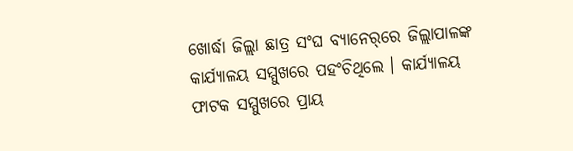ଖୋର୍ଦ୍ଧା ଜିଲ୍ଲା ଛାତ୍ର ସଂଘ ବ୍ୟାନେର୍‌ରେ ଜିଲ୍ଲାପାଳଙ୍କ କାର୍ଯ୍ୟାଳୟ ସମ୍ମୁଖରେ ପହଂଚିଥିଲେ । କାର୍ଯ୍ୟାଳୟ ଫାଟକ ସମ୍ମୁଖରେ ପ୍ରାୟ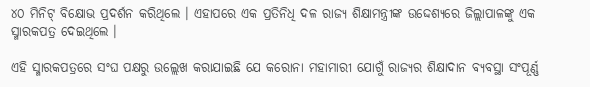୪୦ ମିନିଟ୍ ବିକ୍ଷୋଭ ପ୍ରଦର୍ଶନ କରିଥିଲେ । ଏହାପରେ ଏକ ପ୍ରତିନିଧି ଦଳ ରାଜ୍ୟ ଶିକ୍ଷାମନ୍ତ୍ରୀଙ୍କ ଉଦ୍ଦେଶ୍ୟରେ ଜିଲ୍ଲାପାଳଙ୍କୁ ଏକ ସ୍ମାରକପତ୍ର ଦେଇଥିଲେ ।

ଏହି ସ୍ମାରକପତ୍ରରେ ସଂଘ ପକ୍ଷରୁ ଉଲ୍ଲେଖ କରାଯାଇଛି ଯେ କରୋନା ମହାମାରୀ ଯୋଗୁଁ ରାଜ୍ୟର ଶିକ୍ଷାଦାନ ବ୍ୟବସ୍ଥା ସଂପୂର୍ଣ୍ଣ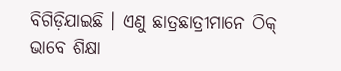ବିଗିଡ଼ିଯାଇଛି । ଏଣୁ ଛାତ୍ରଛାତ୍ରୀମାନେ ଠିକ୍ ଭାବେ ଶିକ୍ଷା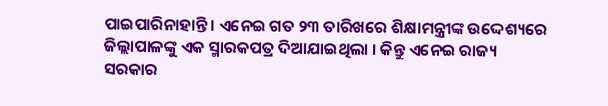ପାଇପାରିନାହାନ୍ତି । ଏନେଇ ଗତ ୨୩ ତାରିଖରେ ଶିକ୍ଷାମନ୍ତ୍ରୀଙ୍କ ଉଦ୍ଦେଶ୍ୟରେ ଜିଲ୍ଲାପାଳଙ୍କୁ ଏକ ସ୍ମାରକପତ୍ର ଦିଆଯାଇଥିଲା । କିନ୍ତୁ ଏନେଇ ରାଜ୍ୟ ସରକାର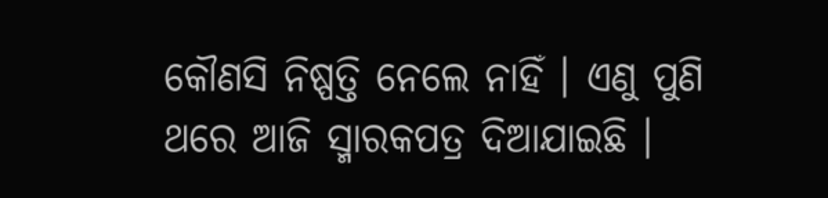କୌଣସି ନିଷ୍ପତ୍ତି ନେଲେ ନାହିଁ । ଏଣୁ ପୁଣି ଥରେ ଆଜି ସ୍ମାରକପତ୍ର ଦିଆଯାଇଛି ।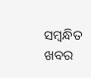ସମ୍ବନ୍ଧିତ ଖବର